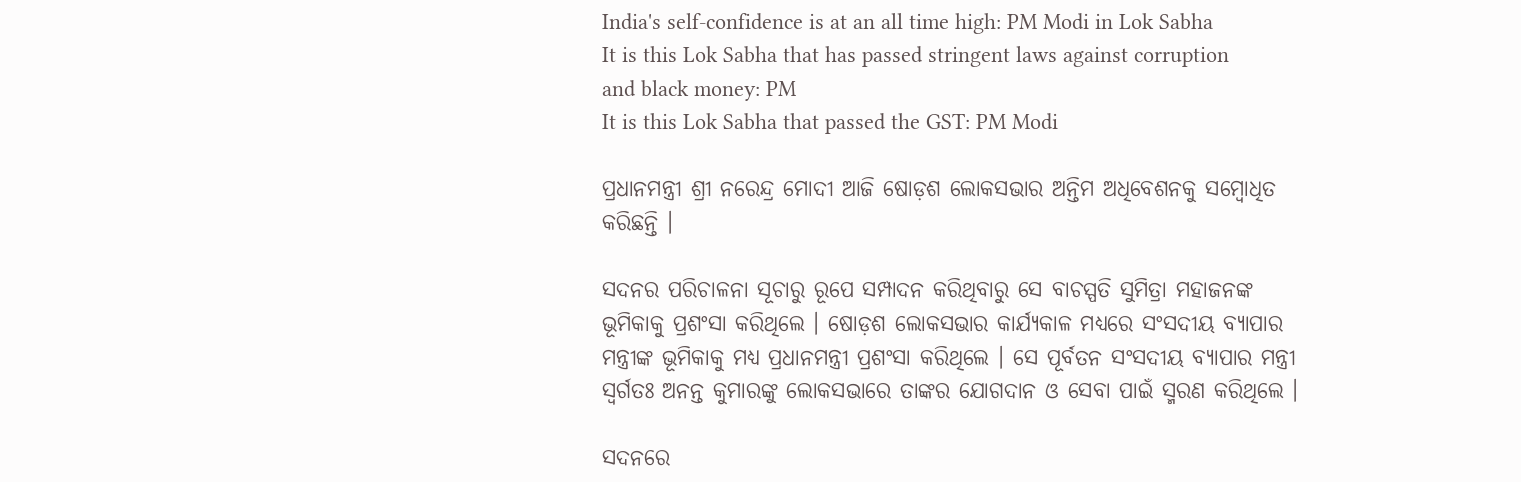India's self-confidence is at an all time high: PM Modi in Lok Sabha
It is this Lok Sabha that has passed stringent laws against corruption and black money: PM
It is this Lok Sabha that passed the GST: PM Modi

ପ୍ରଧାନମନ୍ତ୍ରୀ ଶ୍ରୀ ନରେନ୍ଦ୍ର ମୋଦୀ ଆଜି ଷୋଡ଼ଶ ଲୋକସଭାର ଅନ୍ତିମ ଅଧିବେଶନକୁ ସମ୍ବୋଧିତ କରିଛନ୍ତି ।

ସଦନର ପରିଚାଳନା ସୂଚାରୁ ରୂପେ ସମ୍ପାଦନ କରିଥିବାରୁ ସେ ବାଚସ୍ପତି ସୁମିତ୍ରା ମହାଜନଙ୍କ ଭୂମିକାକୁ ପ୍ରଶଂସା କରିଥିଲେ । ଷୋଡ଼ଶ ଲୋକସଭାର କାର୍ଯ୍ୟକାଳ ମଧ୍ୟରେ ସଂସଦୀୟ ବ୍ୟାପାର ମନ୍ତ୍ରୀଙ୍କ ଭୂମିକାକୁ ମଧ୍ୟ ପ୍ରଧାନମନ୍ତ୍ରୀ ପ୍ରଶଂସା କରିଥିଲେ । ସେ ପୂର୍ବତନ ସଂସଦୀୟ ବ୍ୟାପାର ମନ୍ତ୍ରୀ ସ୍ୱର୍ଗତଃ ଅନନ୍ତ କୁମାରଙ୍କୁ ଲୋକସଭାରେ ତାଙ୍କର ଯୋଗଦାନ ଓ ସେବା ପାଇଁ ସ୍ମରଣ କରିଥିଲେ ।

ସଦନରେ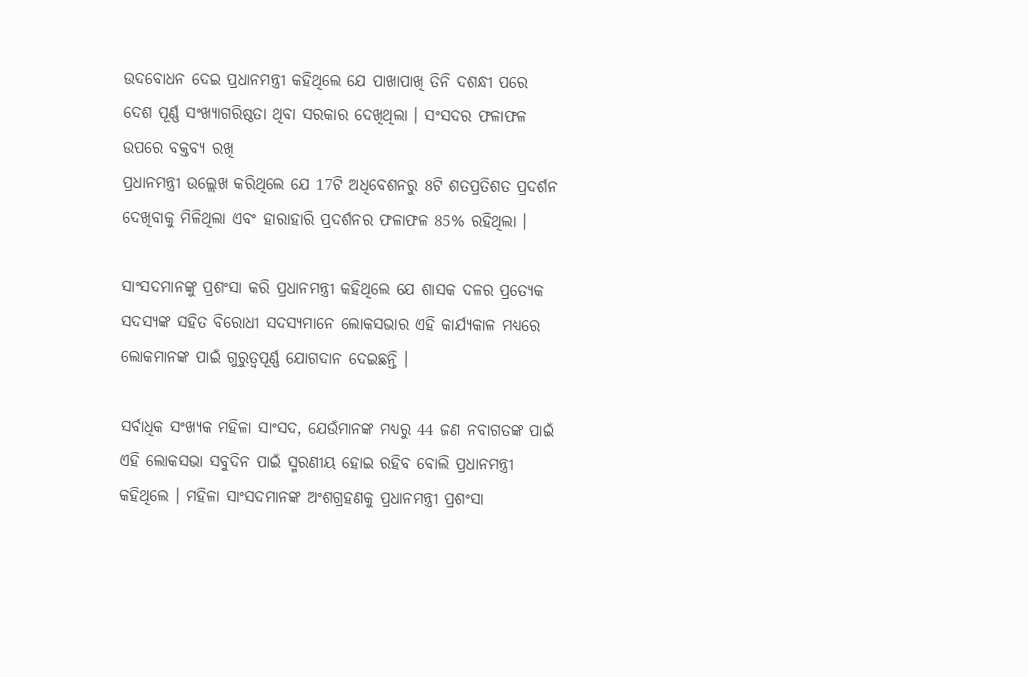ଉଦବୋଧନ ଦେଇ ପ୍ରଧାନମନ୍ତ୍ରୀ କହିଥିଲେ ଯେ ପାଖାପାଖି ତିନି ଦଶନ୍ଧୀ ପରେ ଦେଶ ପୂର୍ଣ୍ଣ ସଂଖ୍ୟାଗରିଷ୍ଠତା ଥିବା ସରକାର ଦେଖିଥିଲା । ସଂସଦର ଫଳାଫଳ ଉପରେ ବକ୍ତବ୍ୟ ରଖି
ପ୍ରଧାନମନ୍ତ୍ରୀ ଉଲ୍ଲେଖ କରିଥିଲେ ଯେ 17ଟି ଅଧିବେଶନରୁ 8ଟି ଶତପ୍ରତିଶତ ପ୍ରଦର୍ଶନ ଦେଖିବାକୁ ମିଳିଥିଲା ଏବଂ ହାରାହାରି ପ୍ରଦର୍ଶନର ଫଳାଫଳ 85% ରହିଥିଲା ।

ସାଂସଦମାନଙ୍କୁ ପ୍ରଶଂସା କରି ପ୍ରଧାନମନ୍ତ୍ରୀ କହିଥିଲେ ଯେ ଶାସକ ଦଳର ପ୍ରତ୍ୟେକ ସଦସ୍ୟଙ୍କ ସହିତ ବିରୋଧୀ ସଦସ୍ୟମାନେ ଲୋକସଭାର ଏହି କାର୍ଯ୍ୟକାଳ ମଧ୍ୟରେ ଲୋକମାନଙ୍କ ପାଇଁ ଗୁରୁତ୍ୱପୂର୍ଣ୍ଣ ଯୋଗଦାନ ଦେଇଛନ୍ତି ।

ସର୍ବାଧିକ ସଂଖ୍ୟକ ମହିଳା ସାଂସଦ, ଯେଉଁମାନଙ୍କ ମଧ୍ୟରୁ 44 ଜଣ ନବାଗତଙ୍କ ପାଇଁ ଏହି ଲୋକସଭା ସବୁଦିନ ପାଇଁ ସ୍ମରଣୀୟ ହୋଇ ରହିବ ବୋଲି ପ୍ରଧାନମନ୍ତ୍ରୀ କହିଥିଲେ । ମହିଳା ସାଂସଦମାନଙ୍କ ଅଂଶଗ୍ରହଣକୁ ପ୍ରଧାନମନ୍ତ୍ରୀ ପ୍ରଶଂସା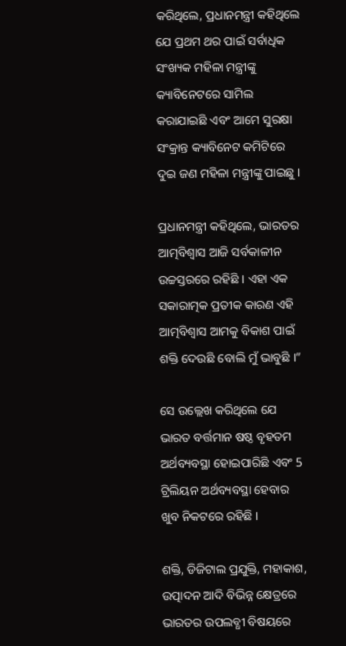କରିଥିଲେ, ପ୍ରଧାନମନ୍ତ୍ରୀ କହିଥିଲେ ଯେ ପ୍ରଥମ ଥର ପାଇଁ ସର୍ବାଧିକ ସଂଖ୍ୟକ ମହିଳା ମନ୍ତ୍ରୀଙ୍କୁ କ୍ୟାବିନେଟରେ ସାମିଲ କରାଯାଇଛି ଏବଂ ଆମେ ସୁରକ୍ଷା ସଂକ୍ରାନ୍ତ କ୍ୟାବିନେଟ କମିଟିରେ ଦୁଇ ଜଣ ମହିଳା ମନ୍ତ୍ରୀଙ୍କୁ ପାଇଛୁ ।

ପ୍ରଧାନମନ୍ତ୍ରୀ କହିଥିଲେ, ଭାରତର ଆତ୍ମବିଶ୍ୱାସ ଆଜି ସର୍ବକାଳୀନ ଉଚ୍ଚସ୍ତରରେ ରହିଛି । ଏହା ଏକ ସକାରାତ୍ମକ ପ୍ରତୀକ କାରଣ ଏହି ଆତ୍ମବିଶ୍ୱାସ ଆମକୁ ବିକାଶ ପାଇଁ ଶକ୍ତି ଦେଉଛି ବୋଲି ମୁଁ ଭାବୁଛି ।”

ସେ ଉଲ୍ଲେଖ କରିଥିଲେ ଯେ ଭାରତ ବର୍ତ୍ତମାନ ଷଷ୍ଠ ବୃହତମ ଅର୍ଥବ୍ୟବସ୍ଥା ହୋଇପାରିଛି ଏବଂ 5 ଟ୍ରିଲିୟନ ଅର୍ଥବ୍ୟବସ୍ଥା ହେବାର ଖୁବ ନିକଟରେ ରହିଛି ।

ଶକ୍ତି, ଡିଜିଟାଲ ପ୍ରଯୁକ୍ତି, ମହାକାଶ, ଉତ୍ପାଦନ ଆଦି ବିଭିନ୍ନ କ୍ଷେତ୍ରରେ ଭାରତର ଉପଲବ୍ଧୀ ବିଷୟରେ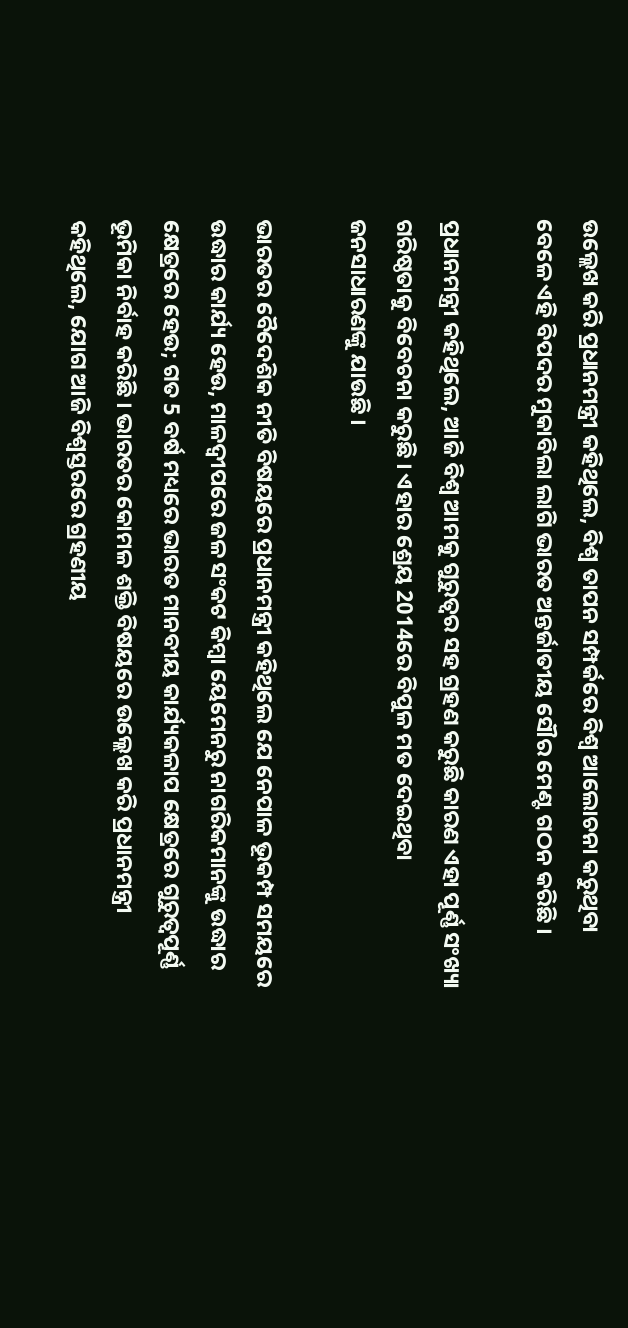ଉଲ୍ଲେଖ କରି ପ୍ରଧାନମନ୍ତ୍ରୀ କହିଥିଲେ, ବିଶ୍ୱ ତାପନ ସମ୍ପର୍କରେ ବିଶ୍ୱ ଆଲୋଚନା କରୁଥିବା ବେଳେ ଏହି ବିପଦର ମୁକାବିଲା ଲାଗି ଭାରତ ଅନ୍ତର୍ଜାତୀୟ ସୌର ମେଣ୍ଟ ଗଠନ କରିଛି ।

ପ୍ରଧାନମନ୍ତ୍ରୀ କହିଥିଲେ, ଆଜି ବିଶ୍ୱ ଆମକୁ ଗୁରୁତ୍ୱର ସହ ଗ୍ରହଣ କରୁଛି କାରଣ ଏହା ପୂର୍ଣ୍ଣ ସଂଖ୍ୟା ଗରିଷ୍ଠତାକୁ ବିବେଚନା କରୁଛି । ଏହାର ଶ୍ରେୟ 2014ରେ ବିପୁଳ ମତ ଦେଇଥିବା ଜନସାଧାରଣଙ୍କୁ ଯାଉଛି ।

ଭାରତର ବୈଦେଶିକ ନୀତି ବିଷୟରେ ପ୍ରଧାନମନ୍ତ୍ରୀ କହିଥିଲେ ଯେ ନେପାଳ ଭୂକମ୍ପ ସମୟରେ ଉଦ୍ଧାର କାର୍ଯ୍ୟ ହେଉ, ମାଳଦ୍ୱୀପରେ ଜଳ ସଂକଟ କିମ୍ବା ୟେମେନରୁ ନାଗରିକମାନଙ୍କୁ ଉଦ୍ଧାର କ୍ଷେତ୍ରରେ ହେଉ; ଗତ 5 ବର୍ଷ ମଧ୍ୟରେ ଭାରତ ମାନବୀୟ କାର୍ଯ୍ୟକଳାପ କ୍ଷେତ୍ରରେ ଗୁରୁତ୍ୱପୂର୍ଣ୍ଣ ଭୂମିକା ନିର୍ବାହ କରିଛି । ଭାରତର କୋମଳ ଶକ୍ତି ବିଷୟରେ ଉଲ୍ଲେଖ କରି ପ୍ରଧାନମନ୍ତ୍ରୀ କହିଥିଲେ, ଯୋଗ ଆଜି ବିଶ୍ୱସ୍ତରରେ ଗ୍ରହଣୀୟ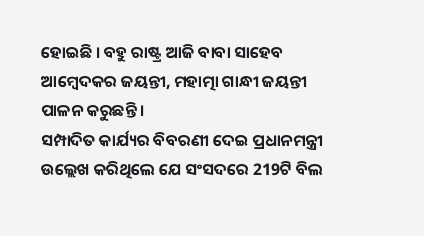ହୋଇଛି । ବହୁ ରାଷ୍ଟ୍ର ଆଜି ବାବା ସାହେବ ଆମ୍ବେଦକର ଜୟନ୍ତୀ, ମହାତ୍ମା ଗାନ୍ଧୀ ଜୟନ୍ତୀ ପାଳନ କରୁଛନ୍ତି ।
ସମ୍ପାଦିତ କାର୍ଯ୍ୟର ବିବରଣୀ ଦେଇ ପ୍ରଧାନମନ୍ତ୍ରୀ ଉଲ୍ଲେଖ କରିଥିଲେ ଯେ ସଂସଦରେ 219ଟି ବିଲ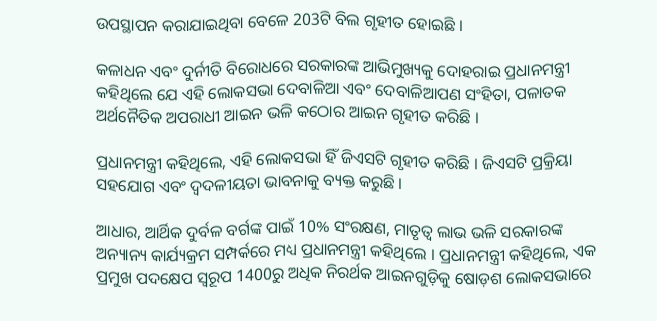ଉପସ୍ଥାପନ କରାଯାଇଥିବା ବେଳେ 203ଟି ବିଲ ଗୃହୀତ ହୋଇଛି ।

କଳାଧନ ଏବଂ ଦୁର୍ନୀତି ବିରୋଧରେ ସରକାରଙ୍କ ଆଭିମୁଖ୍ୟକୁ ଦୋହରାଇ ପ୍ରଧାନମନ୍ତ୍ରୀ କହିଥିଲେ ଯେ ଏହି ଲୋକସଭା ଦେବାଳିଆ ଏବଂ ଦେବାଳିଆପଣ ସଂହିତା, ପଳାତକ ଅର୍ଥନୈତିକ ଅପରାଧୀ ଆଇନ ଭଳି କଠୋର ଆଇନ ଗୃହୀତ କରିଛି ।

ପ୍ରଧାନମନ୍ତ୍ରୀ କହିଥିଲେ, ଏହି ଲୋକସଭା ହିଁ ଜିଏସଟି ଗୃହୀତ କରିଛି । ଜିଏସଟି ପ୍ରକ୍ରିୟା ସହଯୋଗ ଏବଂ ଦ୍ୱଦଳୀୟତା ଭାବନାକୁ ବ୍ୟକ୍ତ କରୁଛି ।

ଆଧାର, ଆର୍ଥିକ ଦୁର୍ବଳ ବର୍ଗଙ୍କ ପାଇଁ 10% ସଂରକ୍ଷଣ, ମାତୃତ୍ୱ ଲାଭ ଭଳି ସରକାରଙ୍କ ଅନ୍ୟାନ୍ୟ କାର୍ଯ୍ୟକ୍ରମ ସମ୍ପର୍କରେ ମଧ୍ୟ ପ୍ରଧାନମନ୍ତ୍ରୀ କହିଥିଲେ । ପ୍ରଧାନମନ୍ତ୍ରୀ କହିଥିଲେ, ଏକ ପ୍ରମୁଖ ପଦକ୍ଷେପ ସ୍ୱରୂପ 1400ରୁ ଅଧିକ ନିରର୍ଥକ ଆଇନଗୁଡ଼ିକୁ ଷୋଡ଼ଶ ଲୋକସଭାରେ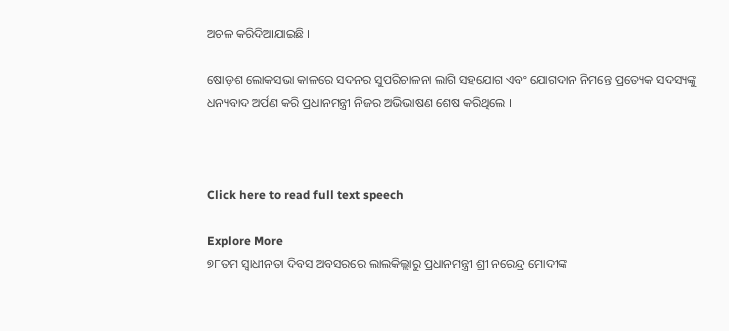ଅଚଳ କରିଦିଆଯାଇଛି ।

ଷୋଡ଼ଶ ଲୋକସଭା କାଳରେ ସଦନର ସୁପରିଚାଳନା ଲାଗି ସହଯୋଗ ଏବଂ ଯୋଗଦାନ ନିମନ୍ତେ ପ୍ରତ୍ୟେକ ସଦସ୍ୟଙ୍କୁ ଧନ୍ୟବାଦ ଅର୍ପଣ କରି ପ୍ରଧାନମନ୍ତ୍ରୀ ନିଜର ଅଭିଭାଷଣ ଶେଷ କରିଥିଲେ ।



Click here to read full text speech

Explore More
୭୮ତମ ସ୍ୱାଧୀନତା ଦିବସ ଅବସରରେ ଲାଲକିଲ୍ଲାରୁ ପ୍ରଧାନମନ୍ତ୍ରୀ ଶ୍ରୀ ନରେନ୍ଦ୍ର ମୋଦୀଙ୍କ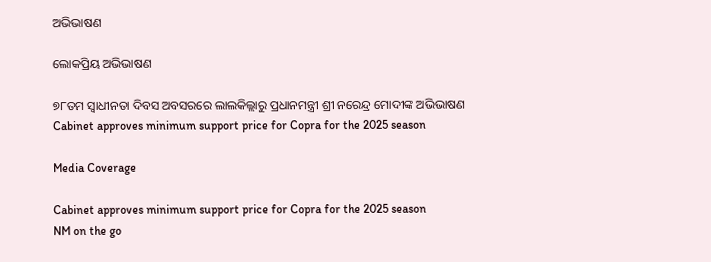ଅଭିଭାଷଣ

ଲୋକପ୍ରିୟ ଅଭିଭାଷଣ

୭୮ତମ ସ୍ୱାଧୀନତା ଦିବସ ଅବସରରେ ଲାଲକିଲ୍ଲାରୁ ପ୍ରଧାନମନ୍ତ୍ରୀ ଶ୍ରୀ ନରେନ୍ଦ୍ର ମୋଦୀଙ୍କ ଅଭିଭାଷଣ
Cabinet approves minimum support price for Copra for the 2025 season

Media Coverage

Cabinet approves minimum support price for Copra for the 2025 season
NM on the go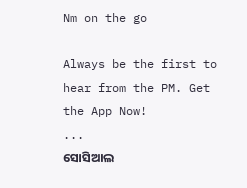Nm on the go

Always be the first to hear from the PM. Get the App Now!
...
ସୋସିଆଲ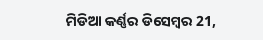ମିଡିଆ କର୍ଣ୍ଣର ଡିସେମ୍ବର 21,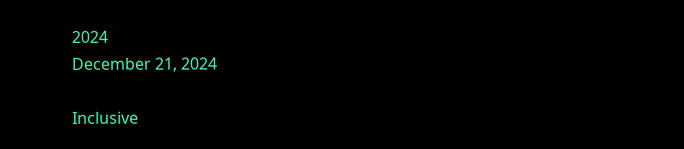2024
December 21, 2024

Inclusive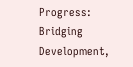Progress: Bridging Development,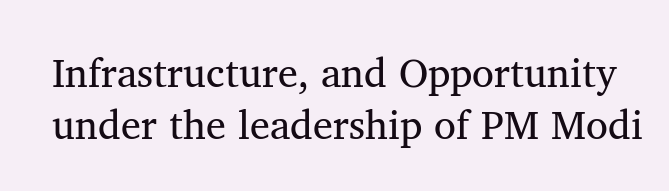Infrastructure, and Opportunity under the leadership of PM Modi